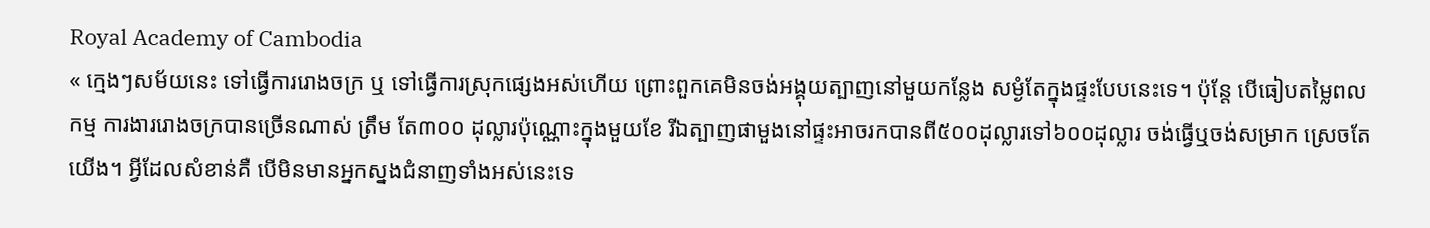Royal Academy of Cambodia
« ក្មេងៗសម័យនេះ ទៅធ្វើការរោងចក្រ ឬ ទៅធ្វើការស្រុកផ្សេងអស់ហើយ ព្រោះពួកគេមិនចង់អង្គុយត្បាញនៅមួយកន្លែង សម្ងំតែក្នុងផ្ទះបែបនេះទេ។ ប៉ុន្តែ បើធៀបតម្លៃពលកម្ម ការងាររោងចក្របានច្រើនណាស់ ត្រឹម តែ៣០០ ដុល្លារប៉ុណ្ណោះក្នុងមួយខែ រីឯត្បាញផាមួងនៅផ្ទះអាចរកបានពី៥០០ដុល្លារទៅ៦០០ដុល្លារ ចង់ធ្វើឬចង់សម្រាក ស្រេចតែយើង។ អ្វីដែលសំខាន់គឺ បើមិនមានអ្នកស្នងជំនាញទាំងអស់នេះទេ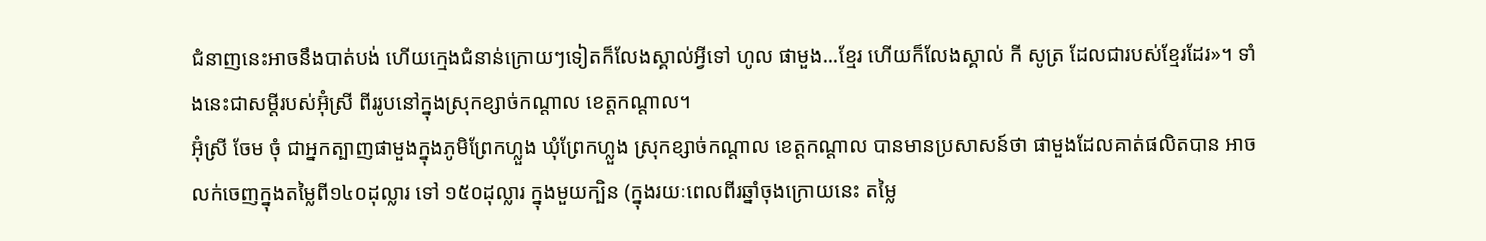ជំនាញនេះអាចនឹងបាត់បង់ ហើយក្មេងជំនាន់ក្រោយៗទៀតក៏លែងស្គាល់អ្វីទៅ ហូល ផាមួង...ខ្មែរ ហើយក៏លែងស្គាល់ កី សូត្រ ដែលជារបស់ខ្មែរដែរ»។ ទាំងនេះជាសម្តីរបស់អ៊ុំស្រី ពីររូបនៅក្នុងស្រុកខ្សាច់កណ្តាល ខេត្តកណ្តាល។
អ៊ុំស្រី ចែម ចុំ ជាអ្នកត្បាញផាមួងក្នុងភូមិព្រែកហ្លួង ឃុំព្រែកហ្លួង ស្រុកខ្សាច់កណ្តាល ខេត្តកណ្តាល បានមានប្រសាសន៍ថា ផាមួងដែលគាត់ផលិតបាន អាចលក់ចេញក្នុងតម្លៃពី១៤០ដុល្លារ ទៅ ១៥០ដុល្លារ ក្នុងមួយក្បិន (ក្នុងរយៈពេលពីរឆ្នាំចុងក្រោយនេះ តម្លៃ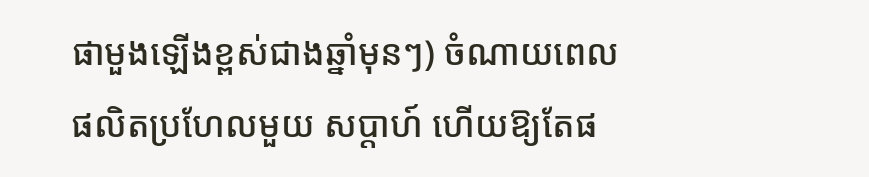ផាមួងឡើងខ្ពស់ជាងឆ្នាំមុនៗ) ចំណាយពេលផលិតប្រហែលមួយ សប្តាហ៍ ហើយឱ្យតែផ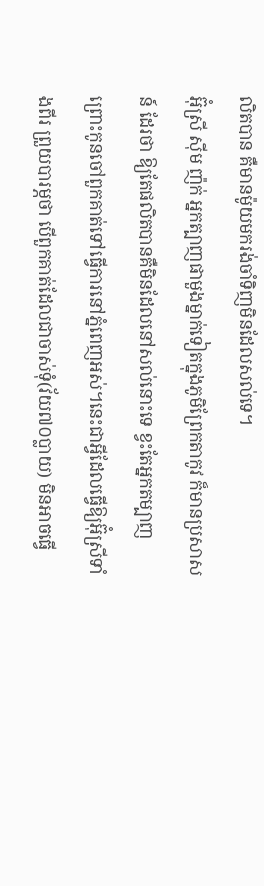លិតបាន គឺមានម៉ូយមករង់ចាំទិញមិនដែលសល់ទេ។
អ៊ុំស្រី ស៊ីម ញ៉ក់ អ្នកត្បាញផាមួងម្នាក់ទៀតក្នុងភូមិព្រែកតាកូវ ក៏មានប្រសាសន៍ ដែរថា ឱ្យតែផលិតបានគឺមិនដែលនៅសល់នោះទេ ខ្វះតែអ្នកតម្បាញ ព្រោះកូនចៅពួកគាត់ទៅធ្វើការនៅភ្នំពេញអស់។នេះជាអ្វីដែលធ្វើឱ្យអ៊ុំស្រីទាំងពីរ ព្រួយបារម្ភថា បើពួកគាត់ដែលជាចាស់ទុំ(វ័យ៧០ប្លាយ) មិនអាចធ្វើ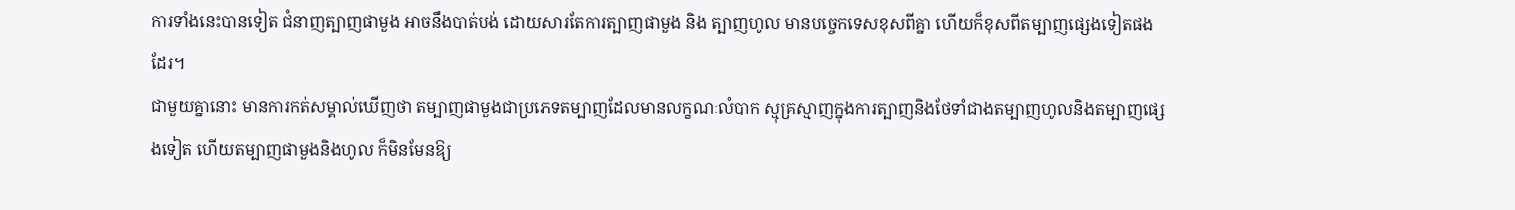ការទាំងនេះបានទៀត ជំនាញត្បាញផាមួង អាចនឹងបាត់បង់ ដោយសារតែការត្បាញផាមួង និង ត្បាញហូល មានបច្ចេកទេសខុសពីគ្នា ហើយក៏ខុសពីតម្បាញផ្សេងទៀតផងដែរ។
ជាមួយគ្នានោះ មានការកត់សម្គាល់ឃើញថា តម្បាញផាមួងជាប្រភេទតម្បាញដែលមានលក្ខណៈលំបាក ស្មុគ្រស្មាញក្នុងការត្បាញនិងថែទាំជាងតម្បាញហូលនិងតម្បាញផ្សេងទៀត ហើយតម្បាញផាមួងនិងហូល ក៏មិនមែនឱ្យ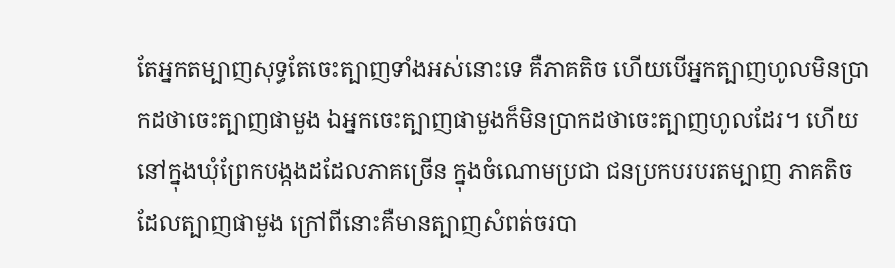តែអ្នកតម្បាញសុទ្ធតែចេះត្បាញទាំងអស់នោះទេ គឺភាគតិច ហើយបើអ្នកត្បាញហូលមិនប្រាកដថាចេះត្បាញផាមួង ឯអ្នកចេះត្បាញផាមួងក៏មិនប្រាកដថាចេះត្បាញហូលដែរ។ ហើយនៅក្នុងឃុំព្រែកបង្កងដដែលភាគច្រើន ក្នុងចំណោមប្រជា ជនប្រកបរបរតម្បាញ ភាគតិចដែលត្បាញផាមួង ក្រៅពីនោះគឺមានត្បាញសំពត់ចរបា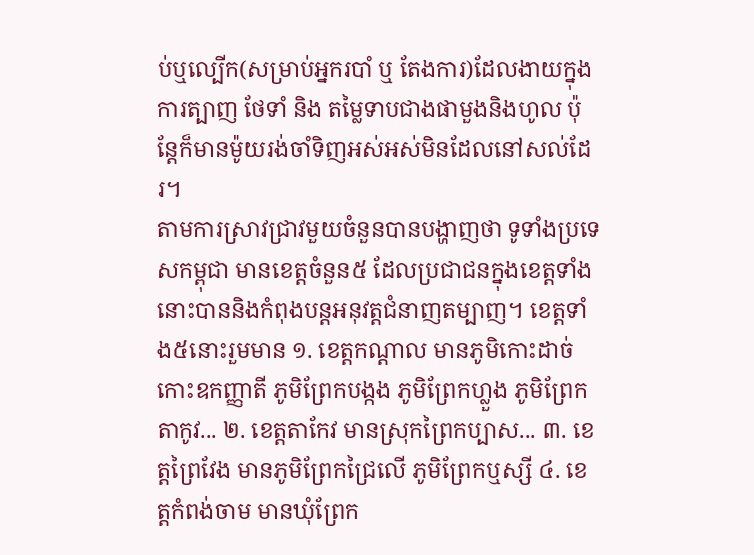ប់ឬល្បើក(សម្រាប់អ្នករបាំ ឬ តែងការ)ដែលងាយក្នុងការត្បាញ ថែទាំ និង តម្លៃទាបជាងផាមួងនិងហូល ប៉ុន្តែក៏មានម៉ូយរង់ចាំទិញអស់អស់មិនដែលនៅសល់ដែរ។
តាមការស្រាវជ្រាវមួយចំនួនបានបង្ហាញថា ទូទាំងប្រទេសកម្ពុជា មានខេត្តចំនួន៥ ដែលប្រជាជនក្នុងខេត្តទាំងនោះបាននិងកំពុងបន្តអនុវត្តជំនាញតម្បាញ។ ខេត្តទាំង៥នោះរួមមាន ១. ខេត្តកណ្តាល មានភូមិកោះដាច់ កោះឧកញ្ញាតី ភូមិព្រែកបង្កង ភូមិព្រែកហ្លួង ភូមិព្រែកតាកូវ... ២. ខេត្តតាកែវ មានស្រុកព្រៃកប្បាស... ៣. ខេត្តព្រៃវែង មានភូមិព្រែកជ្រៃលើ ភូមិព្រែកឬស្សី ៤. ខេត្តកំពង់ចាម មានឃុំព្រែក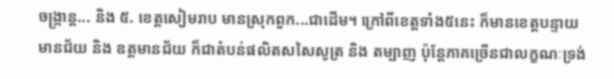ចង្ក្រាន្ត... និង ៥. ខេត្តសៀមរាប មានស្រុកពួក...ជាដើម។ ក្រៅពីខេត្តទាំង៥នេះ ក៏មានខេត្តបន្ទាយមានជ័យ និង ឧត្តមានជ័យ ក៏ជាតំបន់ផលិតសសៃសូត្រ និង តម្បាញ ប៉ុន្តែភាគច្រើនជាលក្ខណៈទ្រង់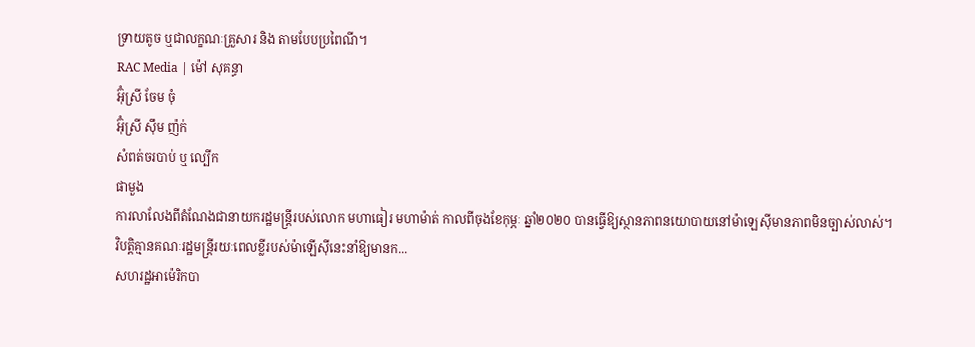ទ្រាយតូច ឬជាលក្ខណៈគ្រួសារ និង តាមបែបប្រពៃណី។
RAC Media | ម៉ៅ សុគន្ធា
អ៊ុំស្រី ចែម ចុំ
អ៊ុំស្រី ស៊ឹម ញ៉ក់
សំពត់ចរបាប់ ឬ ល្បើក
ផាមួង
ការលាលែងពីតំណែងជានាយករដ្ឋមន្ត្រីរបស់លោក មហាធៀរ មហាម៉ាត់ កាលពីចុងខែកុម្ភៈ ឆ្នាំ២០២០ បានធ្វើឱ្យស្ថានភាពនយោបាយនៅម៉ាឡេស៊ីមានភាពមិនច្បាស់លាស់។ វិបត្តិគ្មានគណៈរដ្ឋមន្ត្រីរយៈពេលខ្លីរបស់ម៉ាឡើស៊ីនេះនាំឱ្យមានក...
សហរដ្ឋអាម៉េរិកបា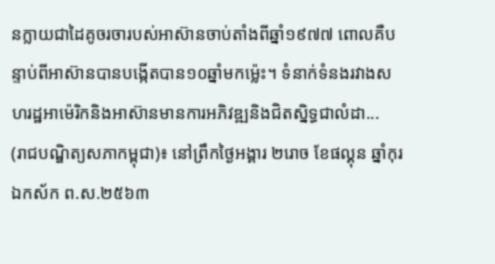នក្លាយជាដៃគូចរចារបស់អាស៊ានចាប់តាំងពីឆ្នាំ១៩៧៧ ពោលគឺបន្ទាប់ពីអាស៊ានបានបង្កើតបាន១០ឆ្នាំមកម្ល៉េះ។ ទំនាក់ទំនងរវាងសហរដ្ឋអាម៉េរិកនិងអាស៊ានមានការអភិវឌ្ឍនិងជិតស្និទ្ធជាលំដា...
(រាជបណ្ឌិត្យសភាកម្ពុជា)៖ នៅព្រឹកថ្ងៃអង្គារ ២រោច ខែផល្គុន ឆ្នាំកុរ ឯកស័ក ព.ស.២៥៦៣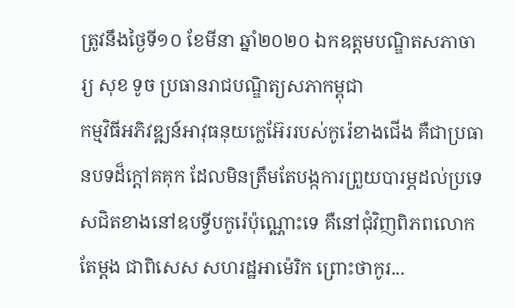ត្រូវនឹងថ្ងៃទី១០ ខែមីនា ឆ្នាំ២០២០ ឯកឧត្តមបណ្ឌិតសភាចារ្យ សុខ ទូច ប្រធានរាជបណ្ឌិត្យសភាកម្ពុជា
កម្មវិធីអភិវឌ្ឍន៍អាវុធនុយក្លេអ៊ែររបស់កូរ៉េខាងជើង គឺជាប្រធានបទដ៏ក្តៅគគុក ដែលមិនត្រឹមតែបង្កការព្រួយបារម្ភដល់ប្រទេសជិតខាងនៅឧបទ្វីបកូរ៉េប៉ុណ្ណោះទេ គឺនៅជុំវិញពិភពលោកតែម្ដង ជាពិសេស សហរដ្ឋអាម៉េរិក ព្រោះថាកូរ...